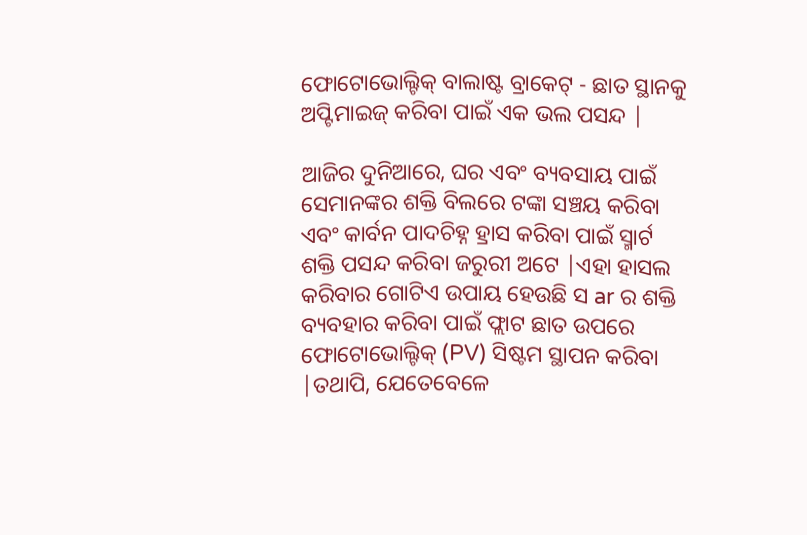ଫୋଟୋଭୋଲ୍ଟିକ୍ ବାଲାଷ୍ଟ ବ୍ରାକେଟ୍ - ଛାତ ସ୍ଥାନକୁ ଅପ୍ଟିମାଇଜ୍ କରିବା ପାଇଁ ଏକ ଭଲ ପସନ୍ଦ |

ଆଜିର ଦୁନିଆରେ, ଘର ଏବଂ ବ୍ୟବସାୟ ପାଇଁ ସେମାନଙ୍କର ଶକ୍ତି ବିଲରେ ଟଙ୍କା ସଞ୍ଚୟ କରିବା ଏବଂ କାର୍ବନ ପାଦଚିହ୍ନ ହ୍ରାସ କରିବା ପାଇଁ ସ୍ମାର୍ଟ ଶକ୍ତି ପସନ୍ଦ କରିବା ଜରୁରୀ ଅଟେ |ଏହା ହାସଲ କରିବାର ଗୋଟିଏ ଉପାୟ ହେଉଛି ସ ar ର ଶକ୍ତି ବ୍ୟବହାର କରିବା ପାଇଁ ଫ୍ଲାଟ ଛାତ ଉପରେ ଫୋଟୋଭୋଲ୍ଟିକ୍ (PV) ସିଷ୍ଟମ ସ୍ଥାପନ କରିବା |ତଥାପି, ଯେତେବେଳେ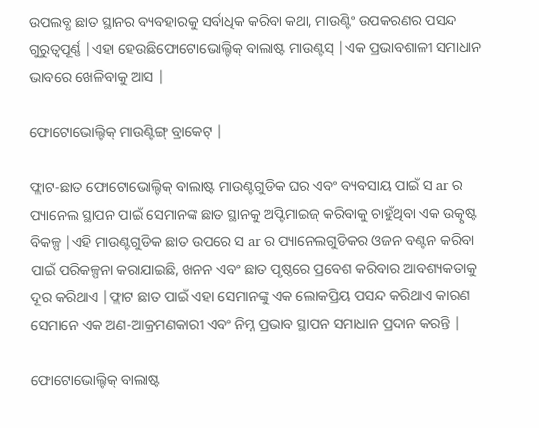ଉପଲବ୍ଧ ଛାତ ସ୍ଥାନର ବ୍ୟବହାରକୁ ସର୍ବାଧିକ କରିବା କଥା, ମାଉଣ୍ଟିଂ ଉପକରଣର ପସନ୍ଦ ଗୁରୁତ୍ୱପୂର୍ଣ୍ଣ |ଏହା ହେଉଛିଫୋଟୋଭୋଲ୍ଟିକ୍ ବାଲାଷ୍ଟ ମାଉଣ୍ଟସ୍ |ଏକ ପ୍ରଭାବଶାଳୀ ସମାଧାନ ଭାବରେ ଖେଳିବାକୁ ଆସ |

ଫୋଟୋଭୋଲ୍ଟିକ୍ ମାଉଣ୍ଟିଙ୍ଗ୍ ବ୍ରାକେଟ୍ |

ଫ୍ଲାଟ-ଛାତ ଫୋଟୋଭୋଲ୍ଟିକ୍ ବାଲାଷ୍ଟ ମାଉଣ୍ଟଗୁଡିକ ଘର ଏବଂ ବ୍ୟବସାୟ ପାଇଁ ସ ar ର ପ୍ୟାନେଲ ସ୍ଥାପନ ପାଇଁ ସେମାନଙ୍କ ଛାତ ସ୍ଥାନକୁ ଅପ୍ଟିମାଇଜ୍ କରିବାକୁ ଚାହୁଁଥିବା ଏକ ଉତ୍କୃଷ୍ଟ ବିକଳ୍ପ |ଏହି ମାଉଣ୍ଟଗୁଡିକ ଛାତ ଉପରେ ସ ar ର ପ୍ୟାନେଲଗୁଡିକର ଓଜନ ବଣ୍ଟନ କରିବା ପାଇଁ ପରିକଳ୍ପନା କରାଯାଇଛି, ଖନନ ଏବଂ ଛାତ ପୃଷ୍ଠରେ ପ୍ରବେଶ କରିବାର ଆବଶ୍ୟକତାକୁ ଦୂର କରିଥାଏ |ଫ୍ଲାଟ ଛାତ ପାଇଁ ଏହା ସେମାନଙ୍କୁ ଏକ ଲୋକପ୍ରିୟ ପସନ୍ଦ କରିଥାଏ କାରଣ ସେମାନେ ଏକ ଅଣ-ଆକ୍ରମଣକାରୀ ଏବଂ ନିମ୍ନ ପ୍ରଭାବ ସ୍ଥାପନ ସମାଧାନ ପ୍ରଦାନ କରନ୍ତି |

ଫୋଟୋଭୋଲ୍ଟିକ୍ ବାଲାଷ୍ଟ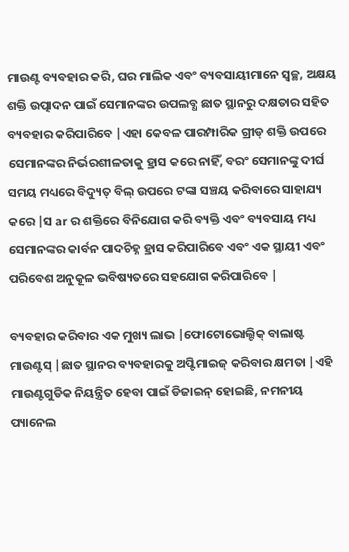ମାଉଣ୍ଟ ବ୍ୟବହାର କରି, ଘର ମାଲିକ ଏବଂ ବ୍ୟବସାୟୀମାନେ ସ୍ୱଚ୍ଛ, ଅକ୍ଷୟ ଶକ୍ତି ଉତ୍ପାଦନ ପାଇଁ ସେମାନଙ୍କର ଉପଲବ୍ଧ ଛାତ ସ୍ଥାନରୁ ଦକ୍ଷତାର ସହିତ ବ୍ୟବହାର କରିପାରିବେ |ଏହା କେବଳ ପାରମ୍ପାରିକ ଗ୍ରୀଡ୍ ଶକ୍ତି ଉପରେ ସେମାନଙ୍କର ନିର୍ଭରଶୀଳତାକୁ ହ୍ରାସ କରେ ନାହିଁ, ବରଂ ସେମାନଙ୍କୁ ଦୀର୍ଘ ସମୟ ମଧ୍ୟରେ ବିଦ୍ୟୁତ୍ ବିଲ୍ ଉପରେ ଟଙ୍କା ସଞ୍ଚୟ କରିବାରେ ସାହାଯ୍ୟ କରେ |ସ ar ର ଶକ୍ତିରେ ବିନିଯୋଗ କରି ବ୍ୟକ୍ତି ଏବଂ ବ୍ୟବସାୟ ମଧ୍ୟ ସେମାନଙ୍କର କାର୍ବନ ପାଦଚିହ୍ନ ହ୍ରାସ କରିପାରିବେ ଏବଂ ଏକ ସ୍ଥାୟୀ ଏବଂ ପରିବେଶ ଅନୁକୂଳ ଭବିଷ୍ୟତରେ ସହଯୋଗ କରିପାରିବେ |

ବ୍ୟବହାର କରିବାର ଏକ ମୁଖ୍ୟ ଲାଭ |ଫୋଟୋଭୋଲ୍ଟିକ୍ ବାଲାଷ୍ଟ ମାଉଣ୍ଟସ୍ |ଛାତ ସ୍ଥାନର ବ୍ୟବହାରକୁ ଅପ୍ଟିମାଇଜ୍ କରିବାର କ୍ଷମତା |ଏହି ମାଉଣ୍ଟଗୁଡିକ ନିୟନ୍ତ୍ରିତ ହେବା ପାଇଁ ଡିଜାଇନ୍ ହୋଇଛି, ନମନୀୟ ପ୍ୟାନେଲ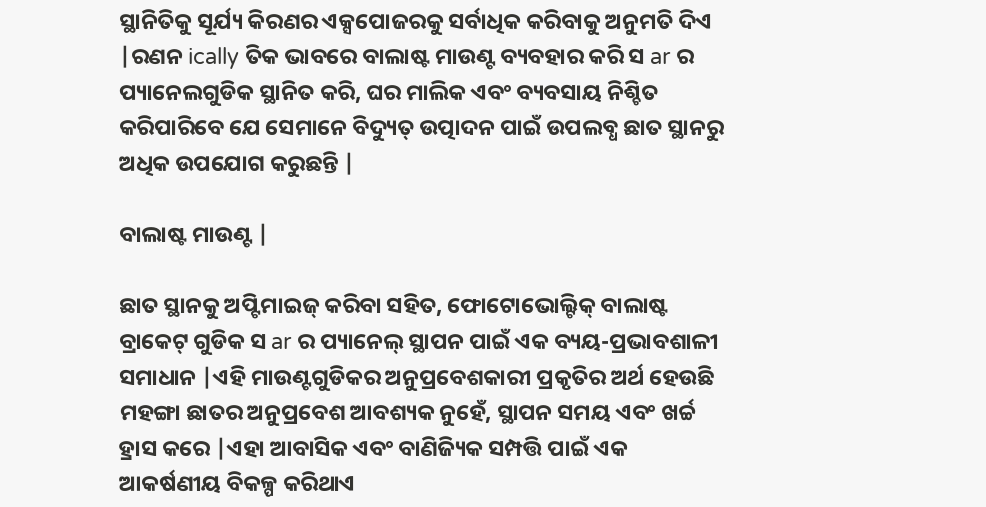ସ୍ଥାନିତିକୁ ସୂର୍ଯ୍ୟ କିରଣର ଏକ୍ସପୋଜରକୁ ସର୍ବାଧିକ କରିବାକୁ ଅନୁମତି ଦିଏ |ରଣନ ically ତିକ ଭାବରେ ବାଲାଷ୍ଟ ମାଉଣ୍ଟ ବ୍ୟବହାର କରି ସ ar ର ପ୍ୟାନେଲଗୁଡିକ ସ୍ଥାନିତ କରି, ଘର ମାଲିକ ଏବଂ ବ୍ୟବସାୟ ନିଶ୍ଚିତ କରିପାରିବେ ଯେ ସେମାନେ ବିଦ୍ୟୁତ୍ ଉତ୍ପାଦନ ପାଇଁ ଉପଲବ୍ଧ ଛାତ ସ୍ଥାନରୁ ଅଧିକ ଉପଯୋଗ କରୁଛନ୍ତି |

ବାଲାଷ୍ଟ ମାଉଣ୍ଟ |

ଛାତ ସ୍ଥାନକୁ ଅପ୍ଟିମାଇଜ୍ କରିବା ସହିତ, ଫୋଟୋଭୋଲ୍ଟିକ୍ ବାଲାଷ୍ଟ ବ୍ରାକେଟ୍ ଗୁଡିକ ସ ar ର ପ୍ୟାନେଲ୍ ସ୍ଥାପନ ପାଇଁ ଏକ ବ୍ୟୟ-ପ୍ରଭାବଶାଳୀ ସମାଧାନ |ଏହି ମାଉଣ୍ଟଗୁଡିକର ଅନୁପ୍ରବେଶକାରୀ ପ୍ରକୃତିର ଅର୍ଥ ହେଉଛି ମହଙ୍ଗା ଛାତର ଅନୁପ୍ରବେଶ ଆବଶ୍ୟକ ନୁହେଁ, ସ୍ଥାପନ ସମୟ ଏବଂ ଖର୍ଚ୍ଚ ହ୍ରାସ କରେ |ଏହା ଆବାସିକ ଏବଂ ବାଣିଜ୍ୟିକ ସମ୍ପତ୍ତି ପାଇଁ ଏକ ଆକର୍ଷଣୀୟ ବିକଳ୍ପ କରିଥାଏ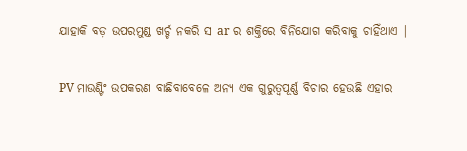ଯାହାକି ବଡ଼ ଉପରମୁଣ୍ଡ ଖର୍ଚ୍ଚ ନକରି ସ ar ର ଶକ୍ତିରେ ବିନିଯୋଗ କରିବାକୁ ଚାହିଁଥାଏ |

PV ମାଉଣ୍ଟିଂ ଉପକରଣ ବାଛିବାବେଳେ ଅନ୍ୟ ଏକ ଗୁରୁତ୍ୱପୂର୍ଣ୍ଣ ବିଚାର ହେଉଛି ଏହାର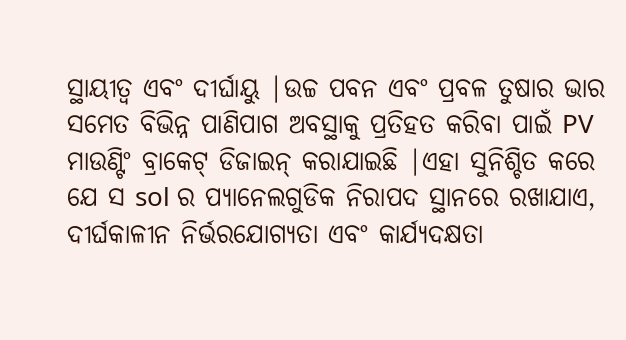ସ୍ଥାୟୀତ୍ୱ ଏବଂ ଦୀର୍ଘାୟୁ |ଉଚ୍ଚ ପବନ ଏବଂ ପ୍ରବଳ ତୁଷାର ଭାର ସମେତ ବିଭିନ୍ନ ପାଣିପାଗ ଅବସ୍ଥାକୁ ପ୍ରତିହତ କରିବା ପାଇଁ PV ମାଉଣ୍ଟିଂ ବ୍ରାକେଟ୍ ଡିଜାଇନ୍ କରାଯାଇଛି |ଏହା ସୁନିଶ୍ଚିତ କରେ ଯେ ସ sol ର ପ୍ୟାନେଲଗୁଡିକ ନିରାପଦ ସ୍ଥାନରେ ରଖାଯାଏ, ଦୀର୍ଘକାଳୀନ ନିର୍ଭରଯୋଗ୍ୟତା ଏବଂ କାର୍ଯ୍ୟଦକ୍ଷତା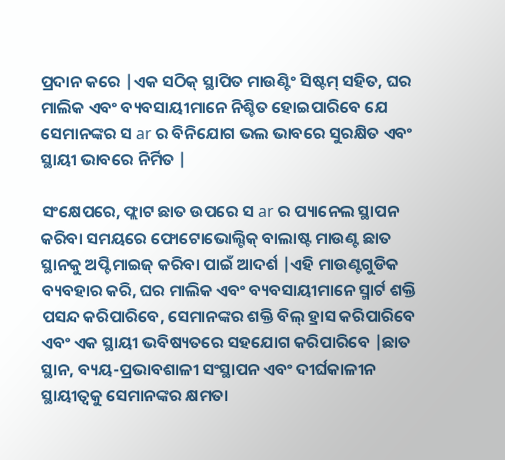ପ୍ରଦାନ କରେ |ଏକ ସଠିକ୍ ସ୍ଥାପିତ ମାଉଣ୍ଟିଂ ସିଷ୍ଟମ୍ ସହିତ, ଘର ମାଲିକ ଏବଂ ବ୍ୟବସାୟୀମାନେ ନିଶ୍ଚିତ ହୋଇପାରିବେ ଯେ ସେମାନଙ୍କର ସ ar ର ବିନିଯୋଗ ଭଲ ଭାବରେ ସୁରକ୍ଷିତ ଏବଂ ସ୍ଥାୟୀ ଭାବରେ ନିର୍ମିତ |

ସଂକ୍ଷେପରେ, ଫ୍ଲାଟ ଛାତ ଉପରେ ସ ar ର ପ୍ୟାନେଲ ସ୍ଥାପନ କରିବା ସମୟରେ ଫୋଟୋଭୋଲ୍ଟିକ୍ ବାଲାଷ୍ଟ ମାଉଣ୍ଟ ଛାତ ସ୍ଥାନକୁ ଅପ୍ଟିମାଇଜ୍ କରିବା ପାଇଁ ଆଦର୍ଶ |ଏହି ମାଉଣ୍ଟଗୁଡିକ ବ୍ୟବହାର କରି, ଘର ମାଲିକ ଏବଂ ବ୍ୟବସାୟୀମାନେ ସ୍ମାର୍ଟ ଶକ୍ତି ପସନ୍ଦ କରିପାରିବେ, ସେମାନଙ୍କର ଶକ୍ତି ବିଲ୍ ହ୍ରାସ କରିପାରିବେ ଏବଂ ଏକ ସ୍ଥାୟୀ ଭବିଷ୍ୟତରେ ସହଯୋଗ କରିପାରିବେ |ଛାତ ସ୍ଥାନ, ବ୍ୟୟ-ପ୍ରଭାବଶାଳୀ ସଂସ୍ଥାପନ ଏବଂ ଦୀର୍ଘକାଳୀନ ସ୍ଥାୟୀତ୍ୱକୁ ସେମାନଙ୍କର କ୍ଷମତା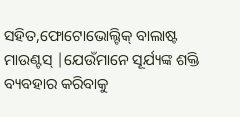ସହିତ,ଫୋଟୋଭୋଲ୍ଟିକ୍ ବାଲାଷ୍ଟ ମାଉଣ୍ଟସ୍ |ଯେଉଁମାନେ ସୂର୍ଯ୍ୟଙ୍କ ଶକ୍ତି ବ୍ୟବହାର କରିବାକୁ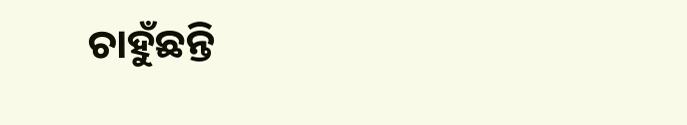ଚାହୁଁଛନ୍ତି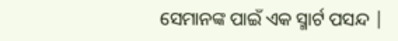ସେମାନଙ୍କ ପାଇଁ ଏକ ସ୍ମାର୍ଟ ପସନ୍ଦ |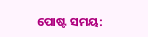ପୋଷ୍ଟ ସମୟ: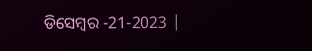ଡିସେମ୍ବର -21-2023 |